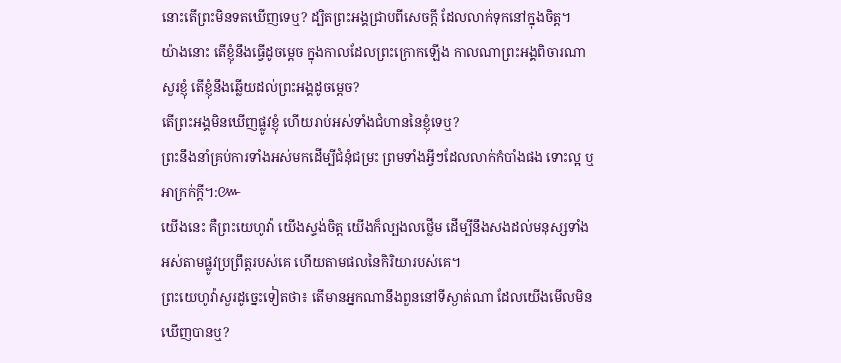នោះតើព្រះមិនទតឃើញទេឬ? ដ្បិតព្រះអង្គជ្រាបពីសេចក្ដី ដែលលាក់ទុកនៅក្នុងចិត្ត។
យ៉ាងនោះ តើខ្ញុំនឹងធ្វើដូចម្តេច ក្នុងកាលដែលព្រះក្រោកឡើង កាលណាព្រះអង្គពិចារណាសួរខ្ញុំ តើខ្ញុំនឹងឆ្លើយដល់ព្រះអង្គដូចម្តេច?
តើព្រះអង្គមិនឃើញផ្លូវខ្ញុំ ហើយរាប់អស់ទាំងជំហាននៃខ្ញុំទេឬ?
ព្រះនឹងនាំគ្រប់ការទាំងអស់មកដើម្បីជំនុំជម្រះ ព្រមទាំងអ្វីៗដែលលាក់កំបាំងផង ទោះល្អ ឬអាក្រក់ក្តី។:៚
យើងនេះ គឺព្រះយេហូវ៉ា យើងស្ទង់ចិត្ត យើងក៏ល្បងលថ្លើម ដើម្បីនឹងសងដល់មនុស្សទាំងអស់តាមផ្លូវប្រព្រឹត្តរបស់គេ ហើយតាមផលនៃកិរិយារបស់គេ។
ព្រះយេហូវ៉ាសួរដូច្នេះទៀតថា៖ តើមានអ្នកណានឹងពួននៅទីស្ងាត់ណា ដែលយើងមើលមិនឃើញបានឬ?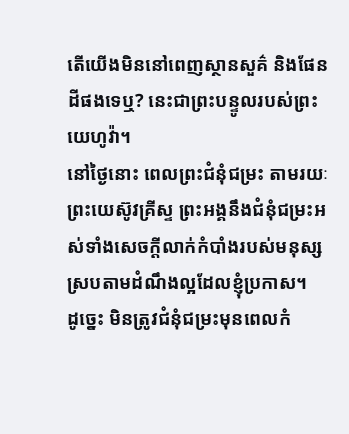តើយើងមិននៅពេញស្ថានសួគ៌ និងផែនដីផងទេឬ? នេះជាព្រះបន្ទូលរបស់ព្រះយេហូវ៉ា។
នៅថ្ងៃនោះ ពេលព្រះជំនុំជម្រះ តាមរយៈព្រះយេស៊ូវគ្រីស្ទ ព្រះអង្គនឹងជំនុំជម្រះអស់ទាំងសេចក្ដីលាក់កំបាំងរបស់មនុស្ស ស្របតាមដំណឹងល្អដែលខ្ញុំប្រកាស។
ដូច្នេះ មិនត្រូវជំនុំជម្រះមុនពេលកំ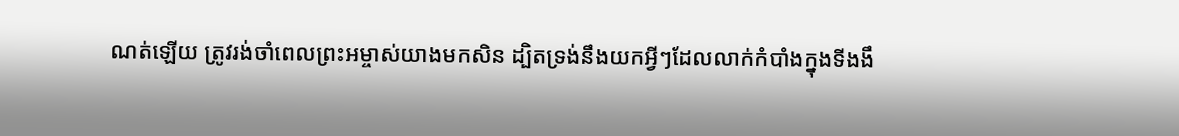ណត់ឡើយ ត្រូវរង់ចាំពេលព្រះអម្ចាស់យាងមកសិន ដ្បិតទ្រង់នឹងយកអ្វីៗដែលលាក់កំបាំងក្នុងទីងងឹ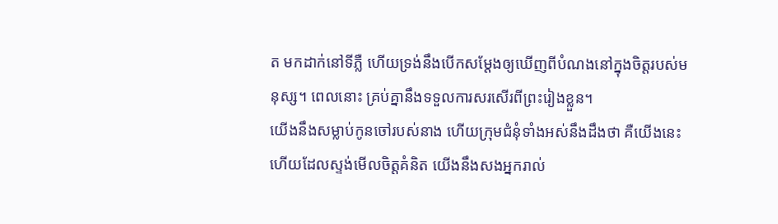ត មកដាក់នៅទីភ្លឺ ហើយទ្រង់នឹងបើកសម្ដែងឲ្យឃើញពីបំណងនៅក្នុងចិត្តរបស់មនុស្ស។ ពេលនោះ គ្រប់គ្នានឹងទទួលការសរសើរពីព្រះរៀងខ្លួន។
យើងនឹងសម្លាប់កូនចៅរបស់នាង ហើយក្រុមជំនុំទាំងអស់នឹងដឹងថា គឺយើងនេះហើយដែលស្ទង់មើលចិត្តគំនិត យើងនឹងសងអ្នករាល់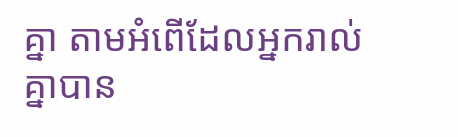គ្នា តាមអំពើដែលអ្នករាល់គ្នាបាន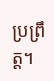ប្រព្រឹត្ត។